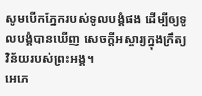សូមបើកភ្នែករបស់ទូលបង្គំផង ដើម្បីឲ្យទូលបង្គំបានឃើញ សេចក្ដីអស្ចារ្យក្នុងក្រឹត្យវិន័យរបស់ព្រះអង្គ។
អេភេ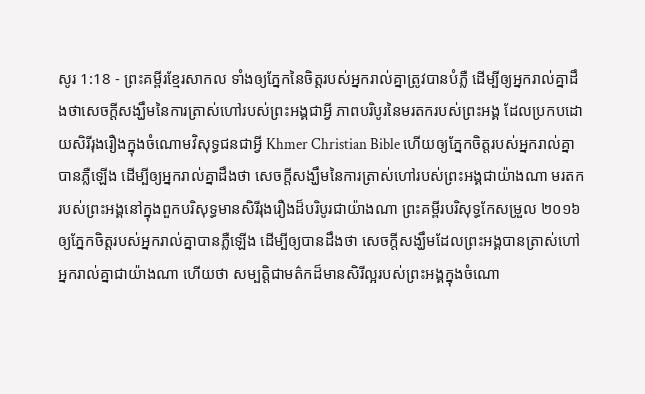សូរ 1:18 - ព្រះគម្ពីរខ្មែរសាកល ទាំងឲ្យភ្នែកនៃចិត្តរបស់អ្នករាល់គ្នាត្រូវបានបំភ្លឺ ដើម្បីឲ្យអ្នករាល់គ្នាដឹងថាសេចក្ដីសង្ឃឹមនៃការត្រាស់ហៅរបស់ព្រះអង្គជាអ្វី ភាពបរិបូរនៃមរតករបស់ព្រះអង្គ ដែលប្រកបដោយសិរីរុងរឿងក្នុងចំណោមវិសុទ្ធជនជាអ្វី Khmer Christian Bible ហើយឲ្យភ្នែកចិត្តរបស់អ្នករាល់គ្នាបានភ្លឺឡើង ដើម្បីឲ្យអ្នករាល់គ្នាដឹងថា សេចក្ដីសង្ឃឹមនៃការត្រាស់ហៅរបស់ព្រះអង្គជាយ៉ាងណា មរតករបស់ព្រះអង្គនៅក្នុងពួកបរិសុទ្ធមានសិរីរុងរឿងដ៏បរិបូរជាយ៉ាងណា ព្រះគម្ពីរបរិសុទ្ធកែសម្រួល ២០១៦ ឲ្យភ្នែកចិត្តរបស់អ្នករាល់គ្នាបានភ្លឺឡើង ដើម្បីឲ្យបានដឹងថា សេចក្ដីសង្ឃឹមដែលព្រះអង្គបានត្រាស់ហៅអ្នករាល់គ្នាជាយ៉ាងណា ហើយថា សម្បត្តិជាមត៌កដ៏មានសិរីល្អរបស់ព្រះអង្គក្នុងចំណោ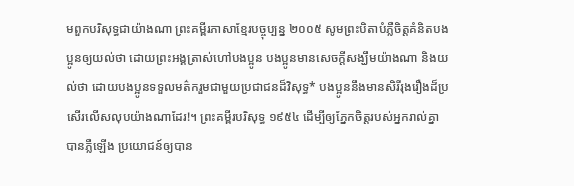មពួកបរិសុទ្ធជាយ៉ាងណា ព្រះគម្ពីរភាសាខ្មែរបច្ចុប្បន្ន ២០០៥ សូមព្រះបិតាបំភ្លឺចិត្តគំនិតបងប្អូនឲ្យយល់ថា ដោយព្រះអង្គត្រាស់ហៅបងប្អូន បងប្អូនមានសេចក្ដីសង្ឃឹមយ៉ាងណា និងយល់ថា ដោយបងប្អូនទទួលមត៌ករួមជាមួយប្រជាជនដ៏វិសុទ្ធ* បងប្អូននឹងមានសិរីរុងរឿងដ៏ប្រសើរលើសលុបយ៉ាងណាដែរ!។ ព្រះគម្ពីរបរិសុទ្ធ ១៩៥៤ ដើម្បីឲ្យភ្នែកចិត្តរបស់អ្នករាល់គ្នា បានភ្លឺឡើង ប្រយោជន៍ឲ្យបាន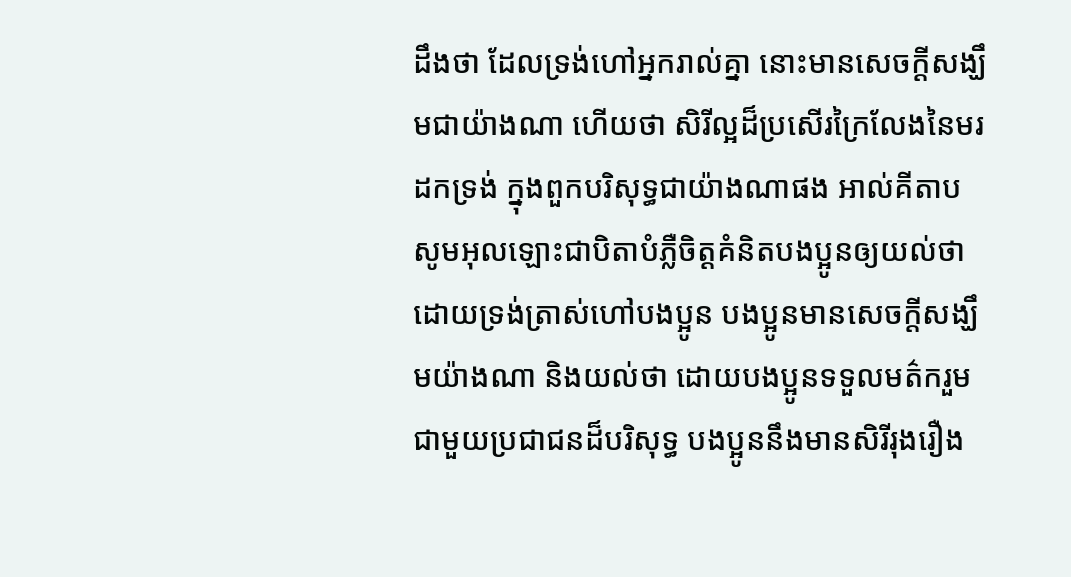ដឹងថា ដែលទ្រង់ហៅអ្នករាល់គ្នា នោះមានសេចក្ដីសង្ឃឹមជាយ៉ាងណា ហើយថា សិរីល្អដ៏ប្រសើរក្រៃលែងនៃមរដកទ្រង់ ក្នុងពួកបរិសុទ្ធជាយ៉ាងណាផង អាល់គីតាប សូមអុលឡោះជាបិតាបំភ្លឺចិត្ដគំនិតបងប្អូនឲ្យយល់ថា ដោយទ្រង់ត្រាស់ហៅបងប្អូន បងប្អូនមានសេចក្ដីសង្ឃឹមយ៉ាងណា និងយល់ថា ដោយបងប្អូនទទួលមត៌ករួមជាមួយប្រជាជនដ៏បរិសុទ្ធ បងប្អូននឹងមានសិរីរុងរឿង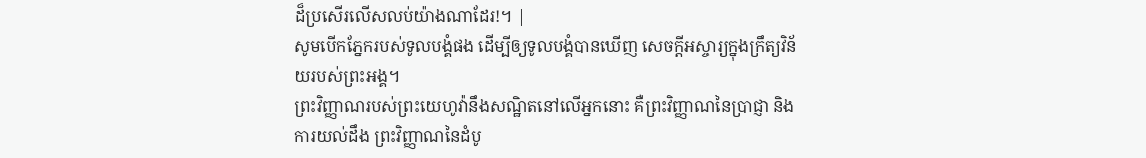ដ៏ប្រសើរលើសលប់យ៉ាងណាដែរ!។ |
សូមបើកភ្នែករបស់ទូលបង្គំផង ដើម្បីឲ្យទូលបង្គំបានឃើញ សេចក្ដីអស្ចារ្យក្នុងក្រឹត្យវិន័យរបស់ព្រះអង្គ។
ព្រះវិញ្ញាណរបស់ព្រះយេហូវ៉ានឹងសណ្ឋិតនៅលើអ្នកនោះ គឺព្រះវិញ្ញាណនៃប្រាជ្ញា និងការយល់ដឹង ព្រះវិញ្ញាណនៃដំបូ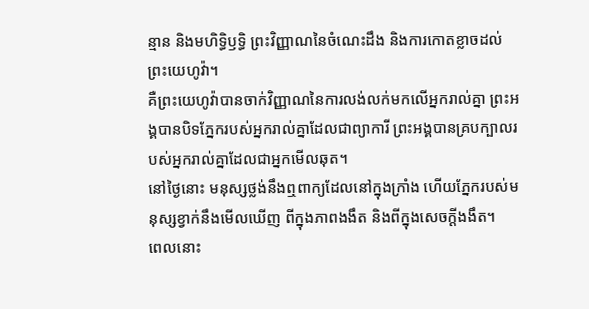ន្មាន និងមហិទ្ធិឫទ្ធិ ព្រះវិញ្ញាណនៃចំណេះដឹង និងការកោតខ្លាចដល់ព្រះយេហូវ៉ា។
គឺព្រះយេហូវ៉ាបានចាក់វិញ្ញាណនៃការលង់លក់មកលើអ្នករាល់គ្នា ព្រះអង្គបានបិទភ្នែករបស់អ្នករាល់គ្នាដែលជាព្យាការី ព្រះអង្គបានគ្របក្បាលរបស់អ្នករាល់គ្នាដែលជាអ្នកមើលឆុត។
នៅថ្ងៃនោះ មនុស្សថ្លង់នឹងឮពាក្យដែលនៅក្នុងក្រាំង ហើយភ្នែករបស់មនុស្សខ្វាក់នឹងមើលឃើញ ពីក្នុងភាពងងឹត និងពីក្នុងសេចក្ដីងងឹត។
ពេលនោះ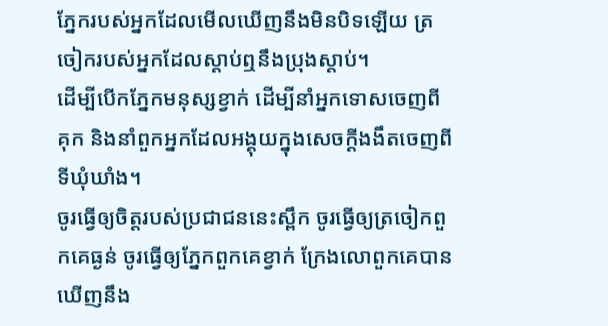ភ្នែករបស់អ្នកដែលមើលឃើញនឹងមិនបិទឡើយ ត្រចៀករបស់អ្នកដែលស្តាប់ឮនឹងប្រុងស្ដាប់។
ដើម្បីបើកភ្នែកមនុស្សខ្វាក់ ដើម្បីនាំអ្នកទោសចេញពីគុក និងនាំពួកអ្នកដែលអង្គុយក្នុងសេចក្ដីងងឹតចេញពីទីឃុំឃាំង។
ចូរធ្វើឲ្យចិត្តរបស់ប្រជាជននេះស្ពឹក ចូរធ្វើឲ្យត្រចៀកពួកគេធ្ងន់ ចូរធ្វើឲ្យភ្នែកពួកគេខ្វាក់ ក្រែងលោពួកគេបានឃើញនឹង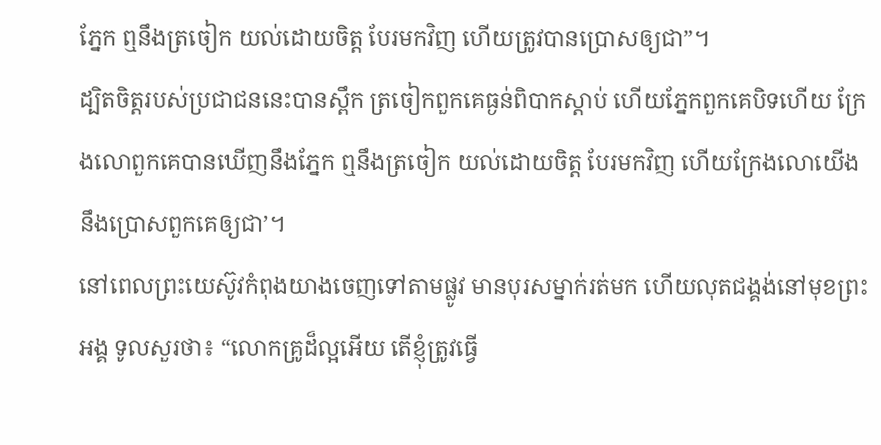ភ្នែក ឮនឹងត្រចៀក យល់ដោយចិត្ត បែរមកវិញ ហើយត្រូវបានប្រោសឲ្យជា”។
ដ្បិតចិត្តរបស់ប្រជាជននេះបានស្ពឹក ត្រចៀកពួកគេធ្ងន់ពិបាកស្ដាប់ ហើយភ្នែកពួកគេបិទហើយ ក្រែងលោពួកគេបានឃើញនឹងភ្នែក ឮនឹងត្រចៀក យល់ដោយចិត្ត បែរមកវិញ ហើយក្រែងលោយើងនឹងប្រោសពួកគេឲ្យជា’។
នៅពេលព្រះយេស៊ូវកំពុងយាងចេញទៅតាមផ្លូវ មានបុរសម្នាក់រត់មក ហើយលុតជង្គង់នៅមុខព្រះអង្គ ទូលសួរថា៖ “លោកគ្រូដ៏ល្អអើយ តើខ្ញុំត្រូវធ្វើ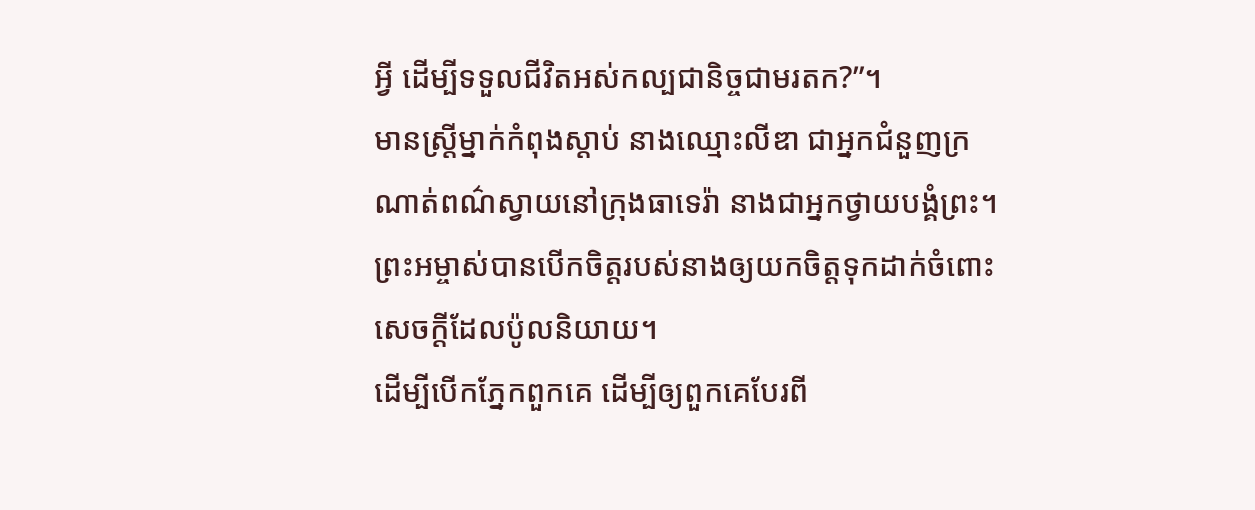អ្វី ដើម្បីទទួលជីវិតអស់កល្បជានិច្ចជាមរតក?”។
មានស្ត្រីម្នាក់កំពុងស្ដាប់ នាងឈ្មោះលីឌា ជាអ្នកជំនួញក្រណាត់ពណ៌ស្វាយនៅក្រុងធាទេរ៉ា នាងជាអ្នកថ្វាយបង្គំព្រះ។ ព្រះអម្ចាស់បានបើកចិត្តរបស់នាងឲ្យយកចិត្តទុកដាក់ចំពោះសេចក្ដីដែលប៉ូលនិយាយ។
ដើម្បីបើកភ្នែកពួកគេ ដើម្បីឲ្យពួកគេបែរពី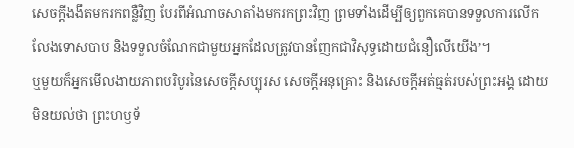សេចក្ដីងងឹតមករកពន្លឺវិញ បែរពីអំណាចសាតាំងមករកព្រះវិញ ព្រមទាំងដើម្បីឲ្យពួកគេបានទទួលការលើកលែងទោសបាប និងទទួលចំណែកជាមួយអ្នកដែលត្រូវបានញែកជាវិសុទ្ធដោយជំនឿលើយើង’។
ឬមួយក៏អ្នកមើលងាយភាពបរិបូរនៃសេចក្ដីសប្បុរស សេចក្ដីអនុគ្រោះ និងសេចក្ដីអត់ធ្មត់របស់ព្រះអង្គ ដោយមិនយល់ថា ព្រះហឫទ័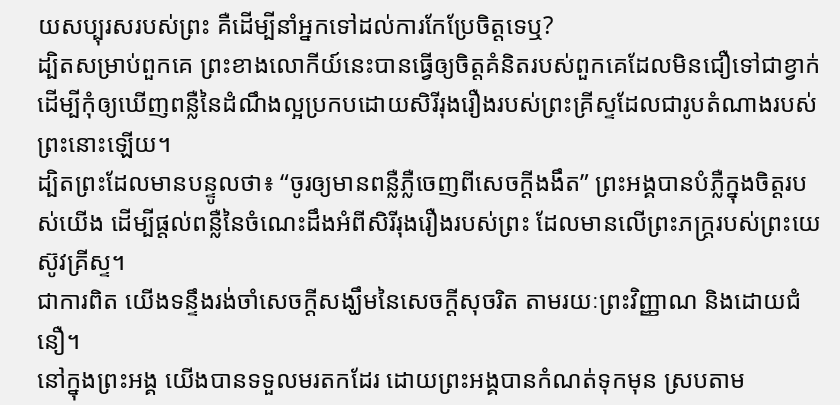យសប្បុរសរបស់ព្រះ គឺដើម្បីនាំអ្នកទៅដល់ការកែប្រែចិត្តទេឬ?
ដ្បិតសម្រាប់ពួកគេ ព្រះខាងលោកីយ៍នេះបានធ្វើឲ្យចិត្តគំនិតរបស់ពួកគេដែលមិនជឿទៅជាខ្វាក់ ដើម្បីកុំឲ្យឃើញពន្លឺនៃដំណឹងល្អប្រកបដោយសិរីរុងរឿងរបស់ព្រះគ្រីស្ទដែលជារូបតំណាងរបស់ព្រះនោះឡើយ។
ដ្បិតព្រះដែលមានបន្ទូលថា៖ “ចូរឲ្យមានពន្លឺភ្លឺចេញពីសេចក្ដីងងឹត” ព្រះអង្គបានបំភ្លឺក្នុងចិត្តរបស់យើង ដើម្បីផ្ដល់ពន្លឺនៃចំណេះដឹងអំពីសិរីរុងរឿងរបស់ព្រះ ដែលមានលើព្រះភក្ត្ររបស់ព្រះយេស៊ូវគ្រីស្ទ។
ជាការពិត យើងទន្ទឹងរង់ចាំសេចក្ដីសង្ឃឹមនៃសេចក្ដីសុចរិត តាមរយៈព្រះវិញ្ញាណ និងដោយជំនឿ។
នៅក្នុងព្រះអង្គ យើងបានទទួលមរតកដែរ ដោយព្រះអង្គបានកំណត់ទុកមុន ស្របតាម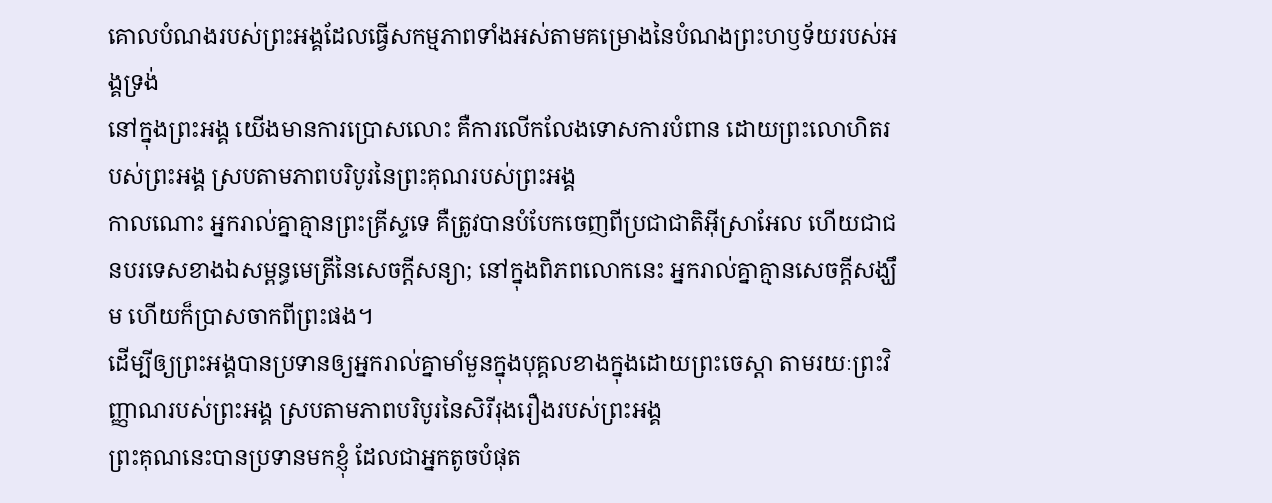គោលបំណងរបស់ព្រះអង្គដែលធ្វើសកម្មភាពទាំងអស់តាមគម្រោងនៃបំណងព្រះហឫទ័យរបស់អង្គទ្រង់
នៅក្នុងព្រះអង្គ យើងមានការប្រោសលោះ គឺការលើកលែងទោសការបំពាន ដោយព្រះលោហិតរបស់ព្រះអង្គ ស្របតាមភាពបរិបូរនៃព្រះគុណរបស់ព្រះអង្គ
កាលណោះ អ្នករាល់គ្នាគ្មានព្រះគ្រីស្ទទេ គឺត្រូវបានបំបែកចេញពីប្រជាជាតិអ៊ីស្រាអែល ហើយជាជនបរទេសខាងឯសម្ពន្ធមេត្រីនៃសេចក្ដីសន្យា; នៅក្នុងពិភពលោកនេះ អ្នករាល់គ្នាគ្មានសេចក្ដីសង្ឃឹម ហើយក៏ប្រាសចាកពីព្រះផង។
ដើម្បីឲ្យព្រះអង្គបានប្រទានឲ្យអ្នករាល់គ្នាមាំមួនក្នុងបុគ្គលខាងក្នុងដោយព្រះចេស្ដា តាមរយៈព្រះវិញ្ញាណរបស់ព្រះអង្គ ស្របតាមភាពបរិបូរនៃសិរីរុងរឿងរបស់ព្រះអង្គ
ព្រះគុណនេះបានប្រទានមកខ្ញុំ ដែលជាអ្នកតូចបំផុត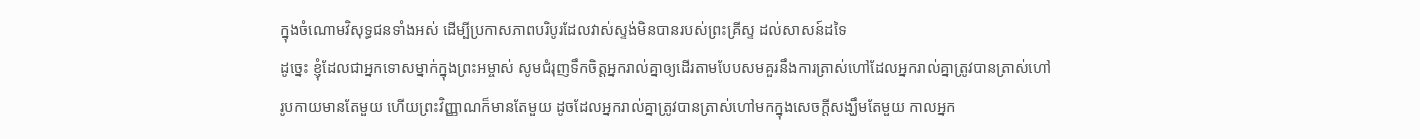ក្នុងចំណោមវិសុទ្ធជនទាំងអស់ ដើម្បីប្រកាសភាពបរិបូរដែលវាស់ស្ទង់មិនបានរបស់ព្រះគ្រីស្ទ ដល់សាសន៍ដទៃ
ដូច្នេះ ខ្ញុំដែលជាអ្នកទោសម្នាក់ក្នុងព្រះអម្ចាស់ សូមជំរុញទឹកចិត្តអ្នករាល់គ្នាឲ្យដើរតាមបែបសមគួរនឹងការត្រាស់ហៅដែលអ្នករាល់គ្នាត្រូវបានត្រាស់ហៅ
រូបកាយមានតែមួយ ហើយព្រះវិញ្ញាណក៏មានតែមួយ ដូចដែលអ្នករាល់គ្នាត្រូវបានត្រាស់ហៅមកក្នុងសេចក្ដីសង្ឃឹមតែមួយ កាលអ្នក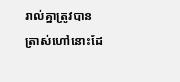រាល់គ្នាត្រូវបានត្រាស់ហៅនោះដែ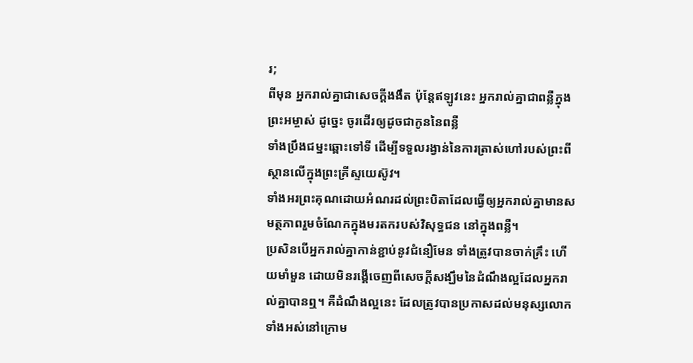រ;
ពីមុន អ្នករាល់គ្នាជាសេចក្ដីងងឹត ប៉ុន្តែឥឡូវនេះ អ្នករាល់គ្នាជាពន្លឺក្នុងព្រះអម្ចាស់ ដូច្នេះ ចូរដើរឲ្យដូចជាកូននៃពន្លឺ
ទាំងប្រឹងជម្នះឆ្ពោះទៅទី ដើម្បីទទួលរង្វាន់នៃការត្រាស់ហៅរបស់ព្រះពីស្ថានលើក្នុងព្រះគ្រីស្ទយេស៊ូវ។
ទាំងអរព្រះគុណដោយអំណរដល់ព្រះបិតាដែលធ្វើឲ្យអ្នករាល់គ្នាមានសមត្ថភាពរួមចំណែកក្នុងមរតករបស់វិសុទ្ធជន នៅក្នុងពន្លឺ។
ប្រសិនបើអ្នករាល់គ្នាកាន់ខ្ជាប់នូវជំនឿមែន ទាំងត្រូវបានចាក់គ្រឹះ ហើយមាំមួន ដោយមិនរង្គើចេញពីសេចក្ដីសង្ឃឹមនៃដំណឹងល្អដែលអ្នករាល់គ្នាបានឮ។ គឺដំណឹងល្អនេះ ដែលត្រូវបានប្រកាសដល់មនុស្សលោកទាំងអស់នៅក្រោម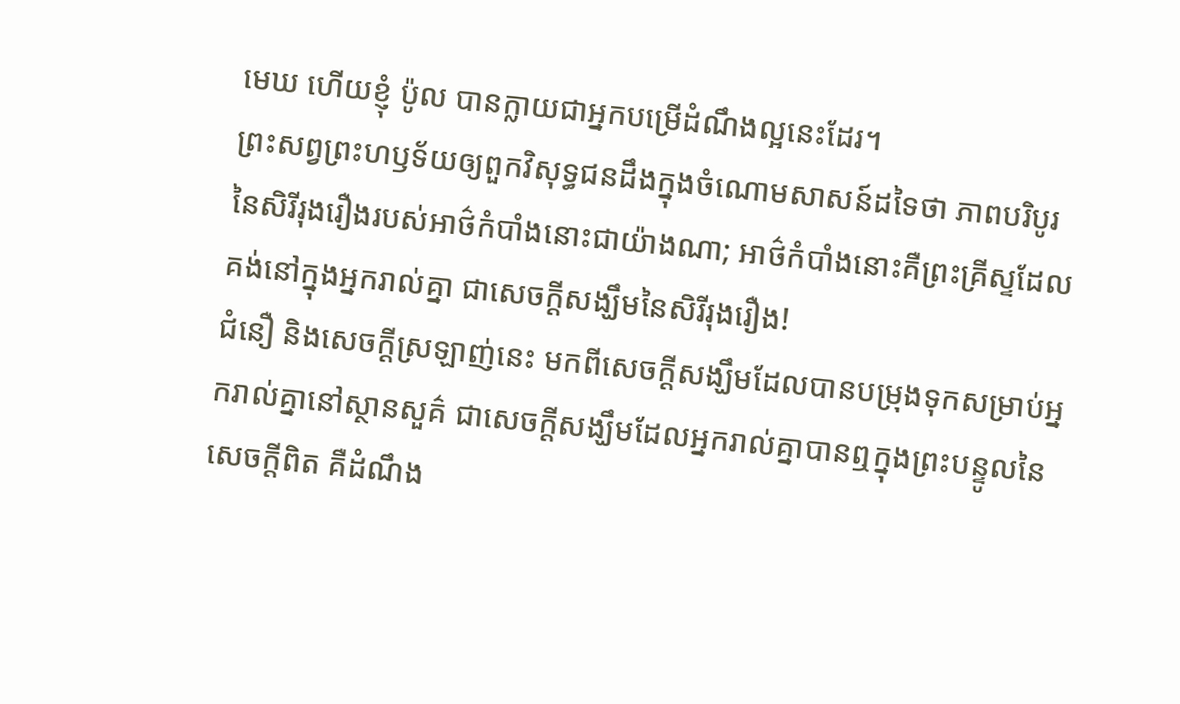មេឃ ហើយខ្ញុំ ប៉ូល បានក្លាយជាអ្នកបម្រើដំណឹងល្អនេះដែរ។
ព្រះសព្វព្រះហឫទ័យឲ្យពួកវិសុទ្ធជនដឹងក្នុងចំណោមសាសន៍ដទៃថា ភាពបរិបូរនៃសិរីរុងរឿងរបស់អាថ៌កំបាំងនោះជាយ៉ាងណា; អាថ៌កំបាំងនោះគឺព្រះគ្រីស្ទដែលគង់នៅក្នុងអ្នករាល់គ្នា ជាសេចក្ដីសង្ឃឹមនៃសិរីរុងរឿង!
ជំនឿ និងសេចក្ដីស្រឡាញ់នេះ មកពីសេចក្ដីសង្ឃឹមដែលបានបម្រុងទុកសម្រាប់អ្នករាល់គ្នានៅស្ថានសួគ៌ ជាសេចក្ដីសង្ឃឹមដែលអ្នករាល់គ្នាបានឮក្នុងព្រះបន្ទូលនៃសេចក្ដីពិត គឺដំណឹង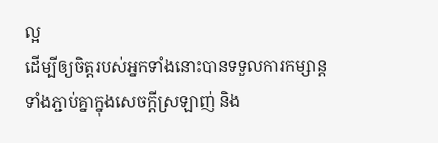ល្អ
ដើម្បីឲ្យចិត្តរបស់អ្នកទាំងនោះបានទទួលការកម្សាន្ត ទាំងភ្ជាប់គ្នាក្នុងសេចក្ដីស្រឡាញ់ និង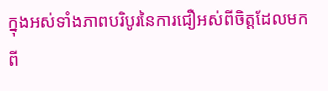ក្នុងអស់ទាំងភាពបរិបូរនៃការជឿអស់ពីចិត្តដែលមកពី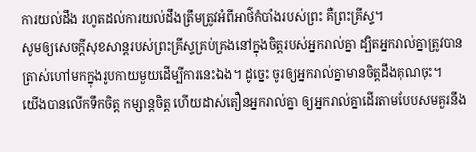ការយល់ដឹង រហូតដល់ការយល់ដឹងត្រឹមត្រូវអំពីអាថ៌កំបាំងរបស់ព្រះ គឺព្រះគ្រីស្ទ។
សូមឲ្យសេចក្ដីសុខសាន្តរបស់ព្រះគ្រីស្ទគ្រប់គ្រងនៅក្នុងចិត្តរបស់អ្នករាល់គ្នា ដ្បិតអ្នករាល់គ្នាត្រូវបានត្រាស់ហៅមកក្នុងរូបកាយមួយដើម្បីការនេះឯង។ ដូច្នេះ ចូរឲ្យអ្នករាល់គ្នាមានចិត្តដឹងគុណចុះ។
យើងបានលើកទឹកចិត្ត កម្សាន្តចិត្ត ហើយដាស់តឿនអ្នករាល់គ្នា ឲ្យអ្នករាល់គ្នាដើរតាមបែបសមគួរនឹង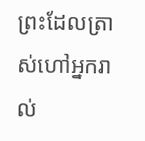ព្រះដែលត្រាស់ហៅអ្នករាល់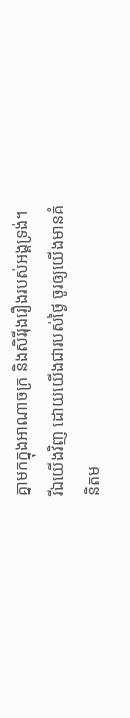គ្នាមកក្នុងអាណាចក្រ និងសិរីរុងរឿងរបស់អង្គទ្រង់។
រីឯយើងវិញ ដោយយើងជារបស់ថ្ងៃ ចូរឲ្យយើងមានគំនិតម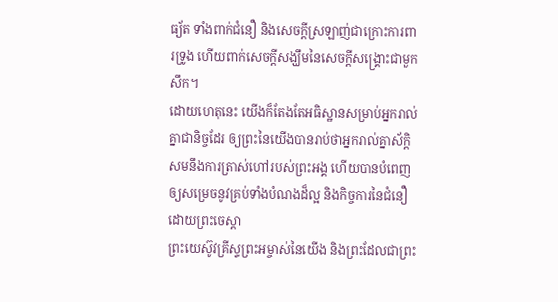ធ្យ័ត ទាំងពាក់ជំនឿ និងសេចក្ដីស្រឡាញ់ជាក្រោះការពារទ្រូង ហើយពាក់សេចក្ដីសង្ឃឹមនៃសេចក្ដីសង្គ្រោះជាមួកសឹក។
ដោយហេតុនេះ យើងក៏តែងតែអធិស្ឋានសម្រាប់អ្នករាល់គ្នាជានិច្ចដែរ ឲ្យព្រះនៃយើងបានរាប់ថាអ្នករាល់គ្នាស័ក្ដិសមនឹងការត្រាស់ហៅរបស់ព្រះអង្គ ហើយបានបំពេញឲ្យសម្រេចនូវគ្រប់ទាំងបំណងដ៏ល្អ និងកិច្ចការនៃជំនឿ ដោយព្រះចេស្ដា
ព្រះយេស៊ូវគ្រីស្ទព្រះអម្ចាស់នៃយើង និងព្រះដែលជាព្រះ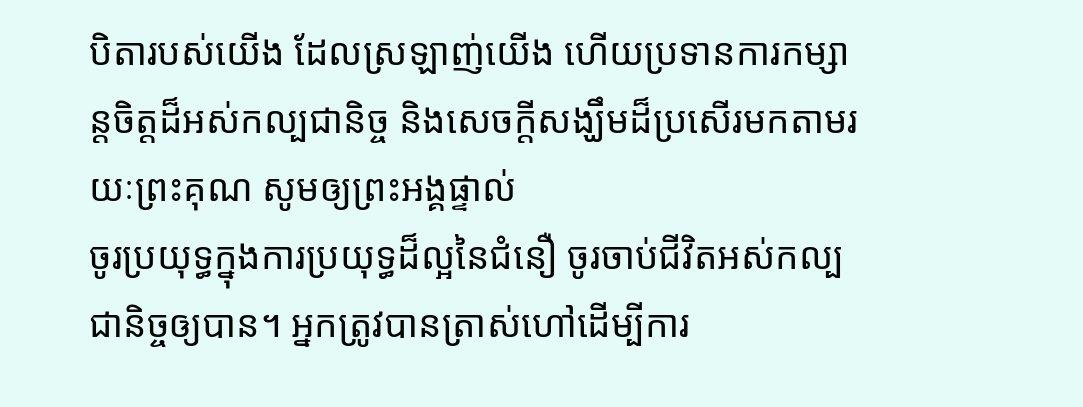បិតារបស់យើង ដែលស្រឡាញ់យើង ហើយប្រទានការកម្សាន្តចិត្តដ៏អស់កល្បជានិច្ច និងសេចក្ដីសង្ឃឹមដ៏ប្រសើរមកតាមរយៈព្រះគុណ សូមឲ្យព្រះអង្គផ្ទាល់
ចូរប្រយុទ្ធក្នុងការប្រយុទ្ធដ៏ល្អនៃជំនឿ ចូរចាប់ជីវិតអស់កល្បជានិច្ចឲ្យបាន។ អ្នកត្រូវបានត្រាស់ហៅដើម្បីការ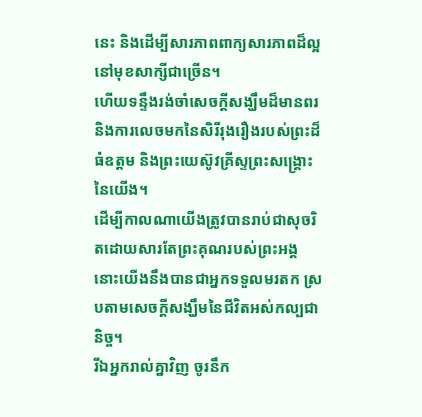នេះ និងដើម្បីសារភាពពាក្យសារភាពដ៏ល្អ នៅមុខសាក្សីជាច្រើន។
ហើយទន្ទឹងរង់ចាំសេចក្ដីសង្ឃឹមដ៏មានពរ និងការលេចមកនៃសិរីរុងរឿងរបស់ព្រះដ៏ធំឧត្ដម និងព្រះយេស៊ូវគ្រីស្ទព្រះសង្គ្រោះនៃយើង។
ដើម្បីកាលណាយើងត្រូវបានរាប់ជាសុចរិតដោយសារតែព្រះគុណរបស់ព្រះអង្គ នោះយើងនឹងបានជាអ្នកទទួលមរតក ស្របតាមសេចក្ដីសង្ឃឹមនៃជីវិតអស់កល្បជានិច្ច។
រីឯអ្នករាល់គ្នាវិញ ចូរនឹក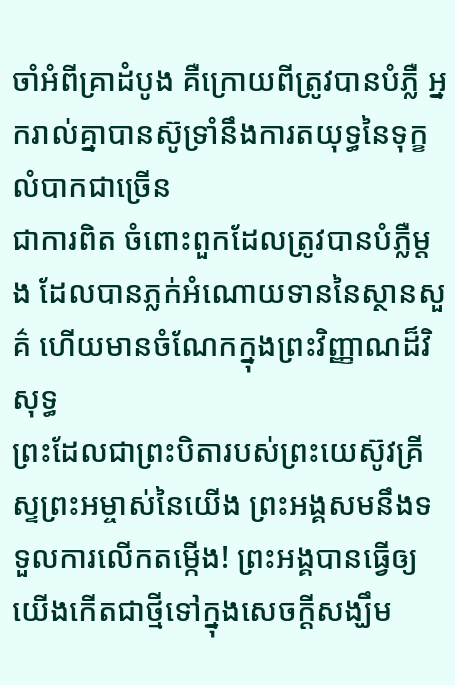ចាំអំពីគ្រាដំបូង គឺក្រោយពីត្រូវបានបំភ្លឺ អ្នករាល់គ្នាបានស៊ូទ្រាំនឹងការតយុទ្ធនៃទុក្ខលំបាកជាច្រើន
ជាការពិត ចំពោះពួកដែលត្រូវបានបំភ្លឺម្ដង ដែលបានភ្លក់អំណោយទាននៃស្ថានសួគ៌ ហើយមានចំណែកក្នុងព្រះវិញ្ញាណដ៏វិសុទ្ធ
ព្រះដែលជាព្រះបិតារបស់ព្រះយេស៊ូវគ្រីស្ទព្រះអម្ចាស់នៃយើង ព្រះអង្គសមនឹងទទួលការលើកតម្កើង! ព្រះអង្គបានធ្វើឲ្យយើងកើតជាថ្មីទៅក្នុងសេចក្ដីសង្ឃឹម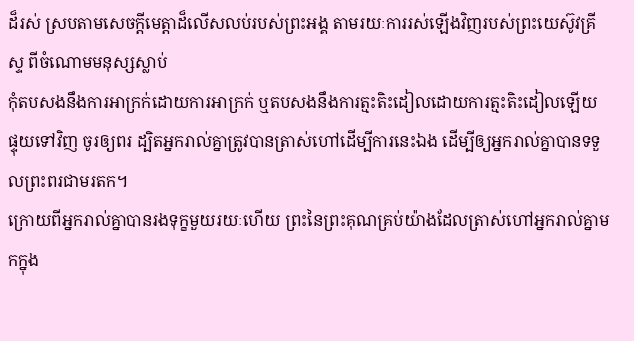ដ៏រស់ ស្របតាមសេចក្ដីមេត្តាដ៏លើសលប់របស់ព្រះអង្គ តាមរយៈការរស់ឡើងវិញរបស់ព្រះយេស៊ូវគ្រីស្ទ ពីចំណោមមនុស្សស្លាប់
កុំតបសងនឹងការអាក្រក់ដោយការអាក្រក់ ឬតបសងនឹងការត្មះតិះដៀលដោយការត្មះតិះដៀលឡើយ ផ្ទុយទៅវិញ ចូរឲ្យពរ ដ្បិតអ្នករាល់គ្នាត្រូវបានត្រាស់ហៅដើម្បីការនេះឯង ដើម្បីឲ្យអ្នករាល់គ្នាបានទទួលព្រះពរជាមរតក។
ក្រោយពីអ្នករាល់គ្នាបានរងទុក្ខមួយរយៈហើយ ព្រះនៃព្រះគុណគ្រប់យ៉ាងដែលត្រាស់ហៅអ្នករាល់គ្នាមកក្នុង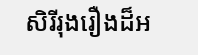សិរីរុងរឿងដ៏អ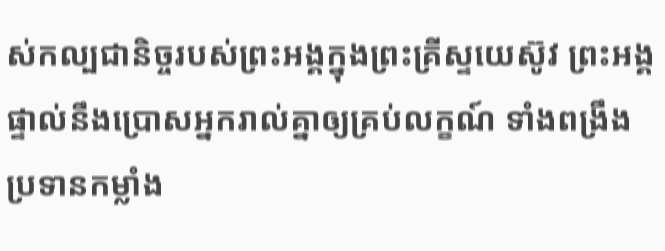ស់កល្បជានិច្ចរបស់ព្រះអង្គក្នុងព្រះគ្រីស្ទយេស៊ូវ ព្រះអង្គផ្ទាល់នឹងប្រោសអ្នករាល់គ្នាឲ្យគ្រប់លក្ខណ៍ ទាំងពង្រឹង ប្រទានកម្លាំង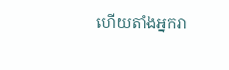ហើយតាំងអ្នករា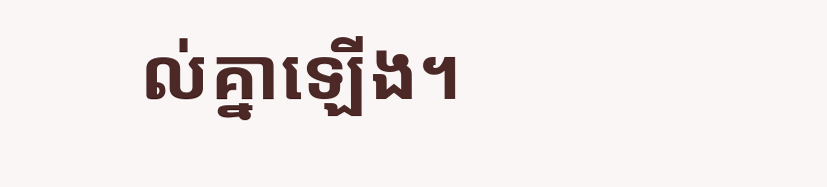ល់គ្នាឡើង។